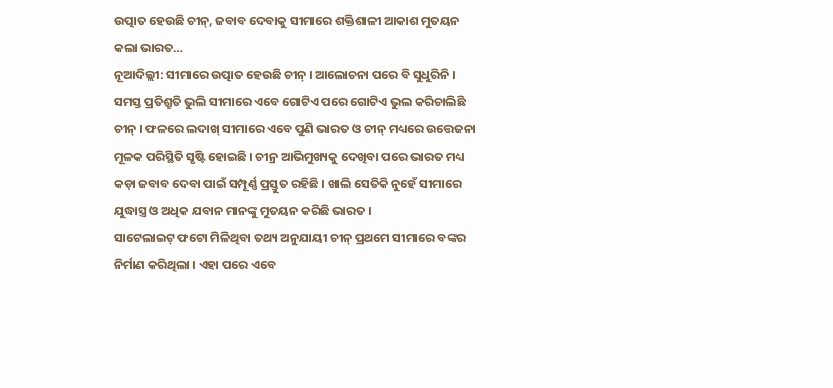ଉତ୍ପାତ ହେଉଛି ଚୀନ୍, ଜବାବ ଦେବାକୁ ସୀମାରେ ଶକ୍ତିଶାଳୀ ଆକାଶ ମୁତୟନ କଲା ଭାରତ…
ନୂଆଦିଲ୍ଲୀ: ସୀମାରେ ଉତ୍ପାତ ହେଉଛି ଚୀନ୍ । ଆଲୋଚନା ପରେ ବି ସୁଧୁରିନି । ସମସ୍ତ ପ୍ରତିଶ୍ରୁତି ଭୁଲି ସୀମାରେ ଏବେ ଗୋଟିଏ ପରେ ଗୋଟିଏ ଭୁଲ କରିଚାଲିଛି ଚୀନ୍ । ଫଳରେ ଲଦାଖ୍ ସୀମାରେ ଏବେ ପୁଣି ଭାରତ ଓ ଚୀନ୍ ମଧ୍ୟରେ ଉତ୍ତେଜନା ମୂଳକ ପରିସ୍ଥିତି ସୃଷ୍ଟି ହୋଇଛି । ଚୀନ୍ର ଆଭିମୁଖ୍ୟକୁ ଦେଖିବା ପରେ ଭାରତ ମଧ୍ୟ କଡ଼ା ଜବାବ ଦେବା ପାଇଁ ସମ୍ପୂର୍ଣ୍ଣ ପ୍ରସ୍ତୁତ ରହିଛି । ଖାଲି ସେତିକି ନୁହେଁ ସୀମାରେ ଯୁଦ୍ଧାସ୍ତ୍ର ଓ ଅଧିକ ଯବାନ ମାନଙ୍କୁ ମୁତୟନ କରିଛି ଭାରତ ।
ସାଟେଲାଇଟ୍ ଫଟୋ ମିଳିଥିବା ତଥ୍ୟ ଅନୁଯାୟୀ ଚୀନ୍ ପ୍ରଥମେ ସୀମାରେ ବଙ୍କର ନିର୍ମାଣ କରିଥିଲା । ଏହା ପରେ ଏବେ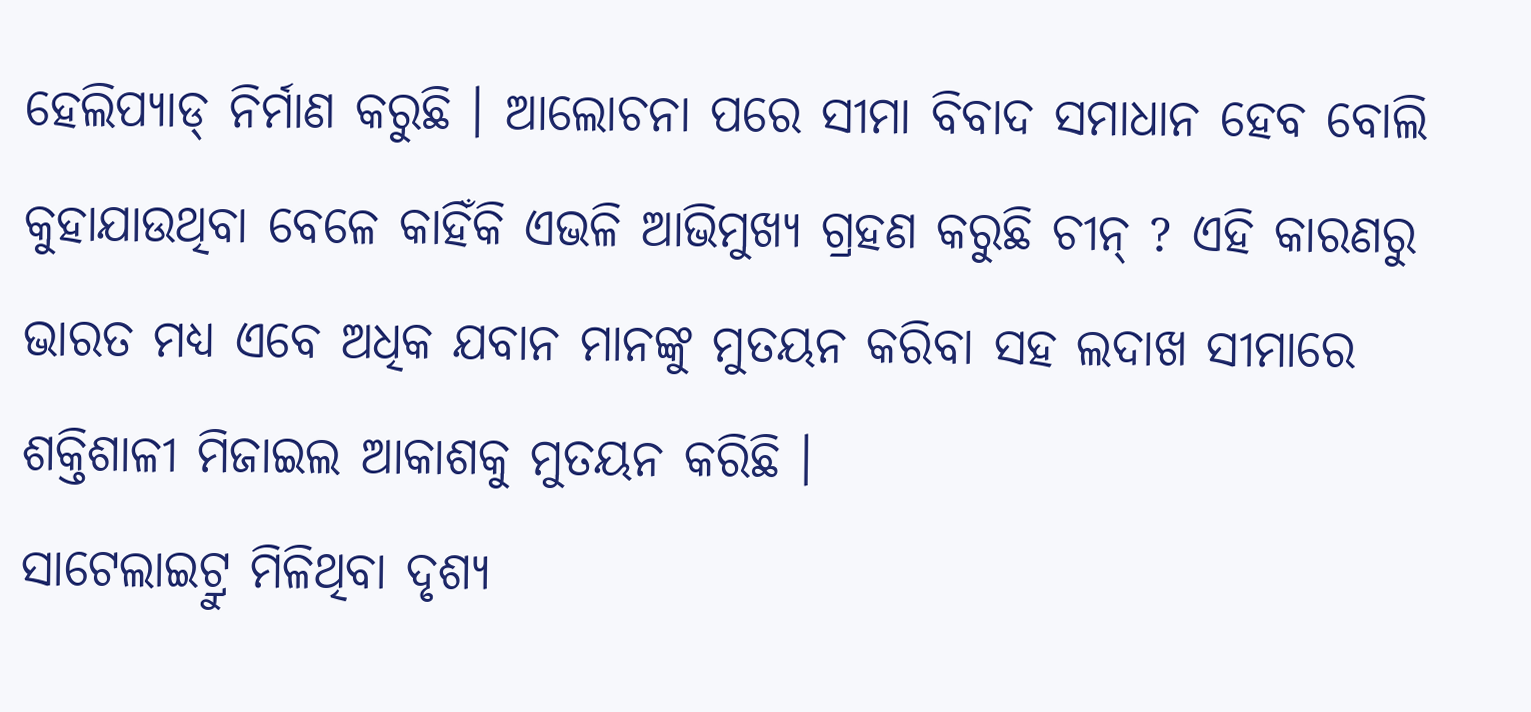ହେଲିପ୍ୟାଡ୍ ନିର୍ମାଣ କରୁଛି । ଆଲୋଚନା ପରେ ସୀମା ବିବାଦ ସମାଧାନ ହେବ ବୋଲି କୁହାଯାଉଥିବା ବେଳେ କାହିଁକି ଏଭଳି ଆଭିମୁଖ୍ୟ ଗ୍ରହଣ କରୁଛି ଚୀନ୍ ? ଏହି କାରଣରୁ ଭାରତ ମଧ୍ୟ ଏବେ ଅଧିକ ଯବାନ ମାନଙ୍କୁ ମୁତୟନ କରିବା ସହ ଲଦାଖ ସୀମାରେ ଶକ୍ତିଶାଳୀ ମିଜାଇଲ ଆକାଶକୁ ମୁତୟନ କରିଛି ।
ସାଟେଲାଇଟ୍ରୁ ମିଳିଥିବା ଦୃଶ୍ୟ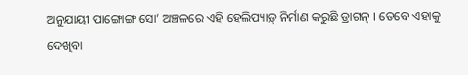ଅନୁଯାୟୀ ପାଙ୍ଗୋଙ୍ଗ ସୋ’ ଅଞ୍ଚଳରେ ଏହି ହେଲିପ୍ୟାଡ଼୍ ନିର୍ମାଣ କରୁଛି ଡ୍ରାଗନ୍ । ତେବେ ଏହାକୁ ଦେଖିବା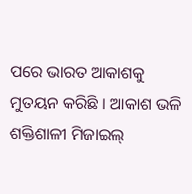ପରେ ଭାରତ ଆକାଶକୁ ମୁତୟନ କରିଛି । ଆକାଶ ଭଳି ଶକ୍ତିଶାଳୀ ମିଜାଇଲ୍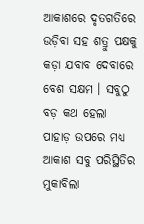ଆକାଶରେ ଦୃତଗତିରେ ଉଡ଼ିବା ସହ ଶତ୍ରୁ ପକ୍ଷକୁ କଡ଼ା ଯବାବ ଦେବାରେ ବେଶ ସକ୍ଷମ । ସବୁଠୁ ବଡ଼ କଥ ହେଲା ପାହାଡ଼ ଉପରେ ମଧ୍ୟ ଆକାଶ ସବୁ ପରିସ୍ଥିତିର ମୁକାବିଲା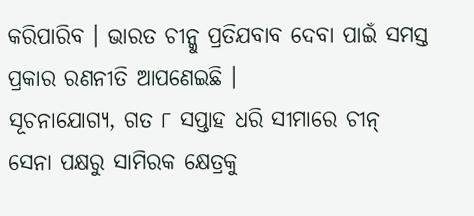କରିପାରିବ । ଭାରତ ଚୀନ୍କୁ ପ୍ରତିଯବାବ ଦେବା ପାଇଁ ସମସ୍ତ ପ୍ରକାର ରଣନୀତି ଆପଣେଇଛି ।
ସୂଚନାଯୋଗ୍ୟ, ଗତ ୮ ସପ୍ତାହ ଧରି ସୀମାରେ ଚୀନ୍ ସେନା ପକ୍ଷରୁ ସାମିରକ କ୍ଷେତ୍ରକୁ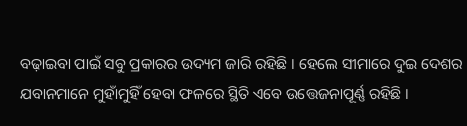ବଢ଼ାଇବା ପାଇଁ ସବୁ ପ୍ରକାରର ଉଦ୍ୟମ ଜାରି ରହିଛି । ହେଲେ ସୀମାରେ ଦୁଇ ଦେଶର ଯବାନମାନେ ମୁହାଁମୁହିଁ ହେବା ଫଳରେ ସ୍ଥିତି ଏବେ ଉତ୍ତେଜନାପୂର୍ଣ୍ଣ ରହିଛି ।